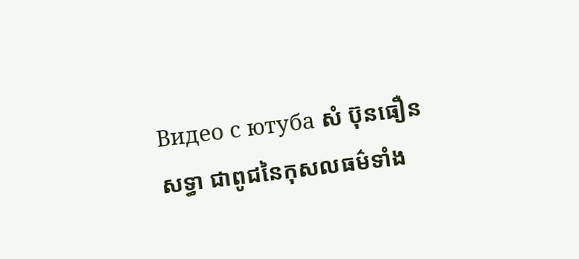Видео с ютуба សំ ប៊ុនធឿន
សទ្ធា ជាពូជនៃកុសលធម៌ទាំង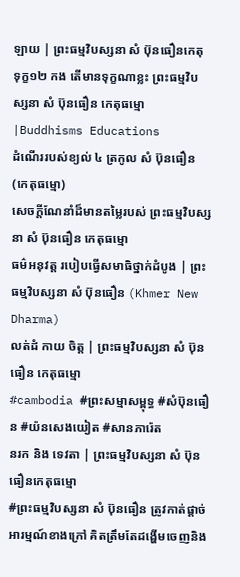ឡាយ | ព្រះធម្មវិបស្សនា សំ ប៊ុនធឿនកេតុ
ទុក្ខ១២ កង តើមានទុក្ខណាខ្លះ ព្រះធម្មវិបស្សនា សំ ប៊ុនធឿន កេតុធម្មោ|Buddhisms Educations
ដំណើររបស់ខ្យល់ ៤ ត្រកូល សំ ប៊ុនធឿន (កេតុធម្មោ)
សេចក្តីណែនាំដ៏មានតម្លៃរបស់ ព្រះធម្មវិបស្សនា សំ ប៊ុនធឿន កេតុធម្មោ
ធម៌អនុវត្ត របៀបធ្វើសមាធិថ្នាក់ដំបូង | ព្រះធម្មវិបស្សនា សំ ប៊ុនធឿន (Khmer New Dharma)
លត់ដំ កាយ ចិត្ត | ព្រះធម្មវិបស្សនា សំ ប៊ុនធឿន កេតុធម្មោ
#cambodia #ព្រះសម្មាសម្ពុទ្ធ #សំប៊ុនធឿន #យ៉នសេងយៀត #សានភារ៉េត
នរក និង ទេវតា | ព្រះធម្មវិបស្សនា សំ ប៊ុនធឿនកេតុធម្មោ
#ព្រះធម្មវិបស្សនា សំ ប៊ុនធឿន ត្រូវកាត់ផ្ដាច់អារម្មណ៍ខាងក្រៅ គិតត្រឹមតែដង្ហើមចេញនិង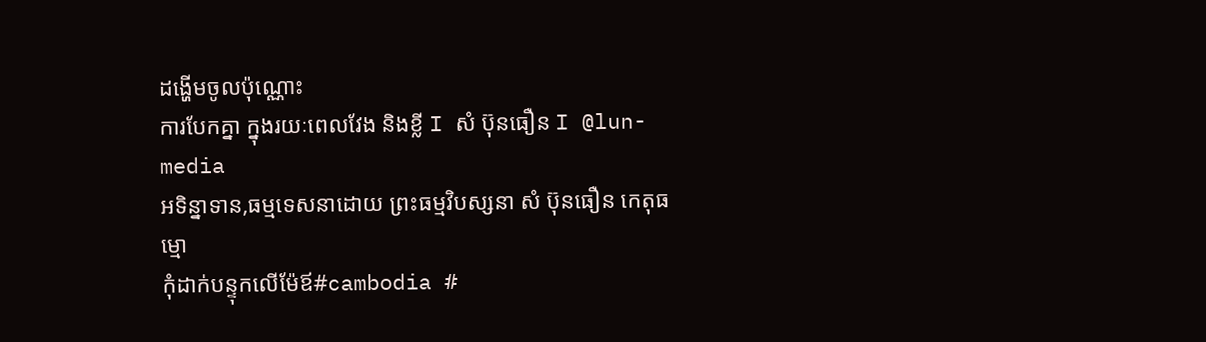ដង្ហើមចូលប៉ុណ្ណោះ
ការបែកគ្នា ក្នុងរយៈពេលវែង និងខ្លី I សំ ប៊ុនធឿន I @lun-media
អទិន្នាទាន,ធម្មទេសនាដោយ ព្រះធម្មវិបស្សនា សំ ប៊ុនធឿន កេតុធម្មោ
កុំដាក់បន្ទុកលើម៉ែឪ#cambodia #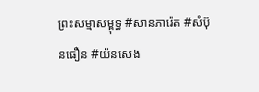ព្រះសម្មាសម្ពុទ្ធ #សានភារ៉េត #សំប៊ុនធឿន #យ៉នសេង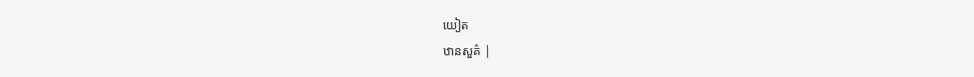យៀត
ឋានសួគ៌ |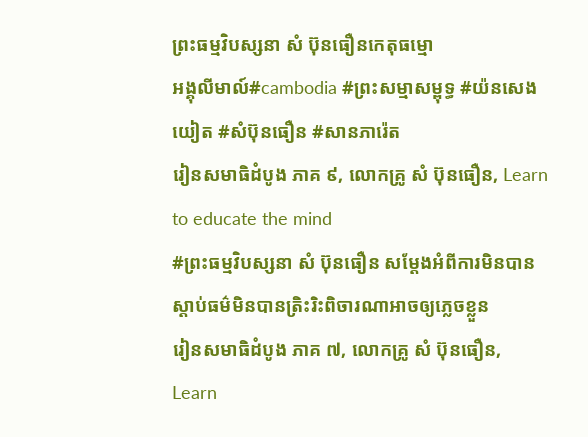ព្រះធម្មវិបស្សនា សំ ប៊ុនធឿនកេតុធម្មោ
អង្គុលីមាល៍#cambodia #ព្រះសម្មាសម្ពុទ្ធ #យ៉នសេងយៀត #សំប៊ុនធឿន #សានភារ៉េត
រៀនសមាធិដំបូង ភាគ ៩, លោកគ្រូ សំ ប៊ុនធឿន, Learn to educate the mind
#ព្រះធម្មវិបស្សនា សំ ប៊ុនធឿន សម្ដែងអំពីការមិនបានស្ដាប់ធម៌មិនបានត្រិះរិះពិចារណាអាចឲ្យភ្លេចខ្លួន
រៀនសមាធិដំបូង ភាគ ៧, លោកគ្រូ សំ ប៊ុនធឿន, Learn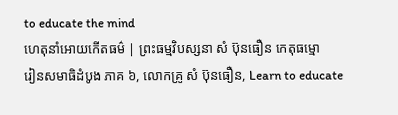to educate the mind
ហេតុនាំអោយកើតធម៌ | ព្រះធម្មវិបស្សនា សំ ប៊ុនធឿន កេតុធម្មោ
រៀនសមាធិដំបូង ភាគ ៦, លោកគ្រូ សំ ប៊ុនធឿន, Learn to educate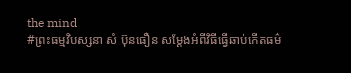the mind
#ព្រះធម្មវិបស្សនា សំ ប៊ុនធឿន សម្ដែងអំពីវិធីធ្វើឆាប់កើតធម៌